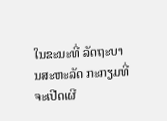ໃນຂະນະທີ່ ລັດຖະບານສະຫະລັດ ກະກຽມທີ່ຈະເປີດເຜີ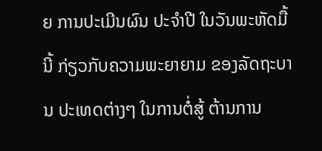ຍ ການປະເມີນຜົນ ປະຈຳປີ ໃນວັນພະຫັດມື້ນີ້ ກ່ຽວກັບຄວາມພະຍາຍາມ ຂອງລັດຖະບານ ປະເທດຕ່າງໆ ໃນການຕໍ່ສູ້ ຕ້ານການ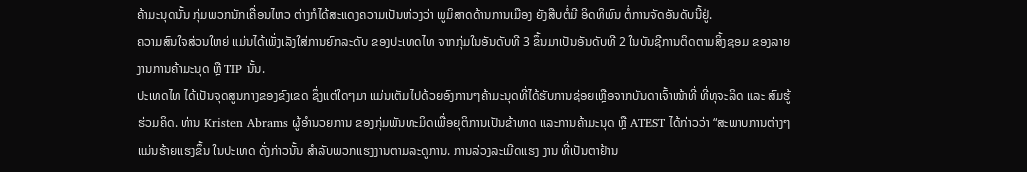ຄ້າມະນຸດນັ້ນ ກຸ່ມພວກນັກເຄື່ອນໄຫວ ຕ່າງກໍໄດ້ສະແດງຄວາມເປັນຫ່ວງວ່າ ພູມິສາດດ້ານການເມືອງ ຍັງສືບຕໍ່ມີ ອິດທິພົນ ຕໍ່ການຈັດອັນດັບນີ້ຢູ່.
ຄວາມສົນໃຈສ່ວນໃຫຍ່ ແມ່ນໄດ້ເພັ່ງເລັງໃສ່ການຍົກລະດັບ ຂອງປະເທດໄທ ຈາກກຸ່ມໃນອັນດັບທີ 3 ຂຶ້ນມາເປັນອັນດັບທີ 2 ໃນບັນຊີການຕິດຕາມສິ້ງຊອມ ຂອງລາຍງານການຄ້າມະນຸດ ຫຼື TIP ນັ້ນ.
ປະເທດໄທ ໄດ້ເປັນຈຸດສູນກາງຂອງຂົງເຂດ ຊຶ່ງແຕ່ໃດໆມາ ແມ່ນເຕັມໄປດ້ວຍອົງການໆຄ້າມະນຸດທີ່ໄດ້ຮັບການຊ່ອຍເຫຼືອຈາກບັນດາເຈົ້າໜ້າທີ່ ທີ່ທຸຈະລິດ ແລະ ສົມຮູ້ຮ່ວມຄິດ. ທ່ານ Kristen Abrams ຜູ້ອຳນວຍການ ຂອງກຸ່ມພັນທະມິດເພື່ອຍຸຕິການເປັນຂ້າທາດ ແລະການຄ້າມະນຸດ ຫຼື ATEST ໄດ້ກ່າວວ່າ “ສະພາບການຕ່າງໆ ແມ່ນຮ້າຍແຮງຂຶ້ນ ໃນປະເທດ ດັ່ງກ່າວນັ້ນ ສຳລັບພວກແຮງງານຕາມລະດູການ. ການລ່ວງລະເມີດແຮງ ງານ ທີ່ເປັນຕາຢ້ານ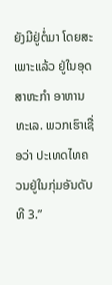ຍັງມີຢູ່ຕໍ່ມາ ໂດຍສະເພາະແລ້ວ ຢູ່ໃນອຸດສາຫະກຳ ອາຫານທະເລ. ພວກເຮົາເຊື່ອວ່າ ປະເທດໄທຄວນຢູ່ໃນກຸ່ມອັນດັບທີ 3.”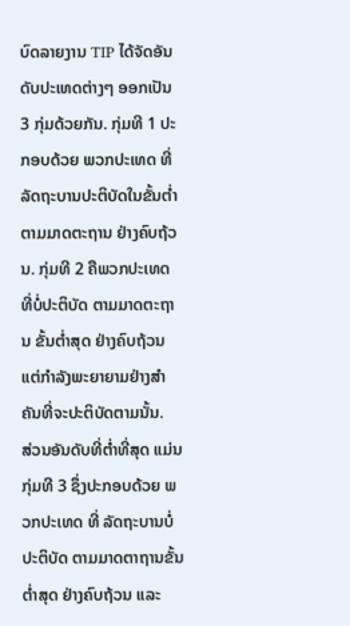ບົດລາຍງານ TIP ໄດ້ຈັດອັນດັບປະເທດຕ່າງໆ ອອກເປັນ 3 ກຸ່ມດ້ວຍກັນ. ກຸ່ມທີ 1 ປະກອບດ້ວຍ ພວກປະເທດ ທີ່ລັດຖະບານປະຕິບັດໃນຂັ້ນຕ່ຳ ຕາມມາດຕະຖານ ຢ່າງຄົບຖ້ວນ. ກຸ່ມທີ 2 ຄືພວກປະເທດ ທີ່ບໍ່ປະຕິບັດ ຕາມມາດຕະຖານ ຂັ້ນຕ່ຳສຸດ ຢ່າງຄົບຖ້ວນ ແຕ່ກຳລັງພະຍາຍາມຢ່າງສຳຄັນທີ່ຈະປະຕິບັດຕາມນັ້ນ.
ສ່ວນອັນດັບທີ່ຕ່ຳທີ່ສຸດ ແມ່ນກຸ່ມທີ 3 ຊຶ່ງປະກອບດ້ວຍ ພວກປະເທດ ທີ່ ລັດຖະບານບໍ່ປະຕິບັດ ຕາມມາດຕາຖານຂັ້ນຕ່ຳສຸດ ຢ່າງຄົບຖ້ວນ ແລະ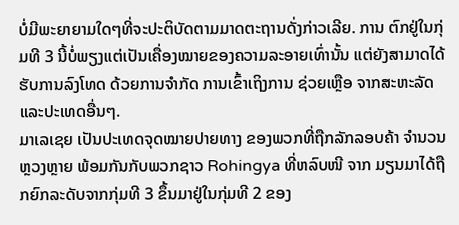ບໍ່ມີພະຍາຍາມໃດໆທີ່ຈະປະຕິບັດຕາມມາດຕະຖານດັ່ງກ່າວເລີຍ. ການ ຕົກຢູ່ໃນກຸ່ມທີ 3 ນີ້ບໍ່ພຽງແຕ່ເປັນເຄື່ອງໝາຍຂອງຄວາມລະອາຍເທົ່ານັ້ນ ແຕ່ຍັງສາມາດໄດ້ຮັບການລົງໂທດ ດ້ວຍການຈຳກັດ ການເຂົ້າເຖິງການ ຊ່ວຍເຫຼືອ ຈາກສະຫະລັດ ແລະປະເທດອື່ນໆ.
ມາເລເຊຍ ເປັນປະເທດຈຸດໝາຍປາຍທາງ ຂອງພວກທີ່ຖືກລັກລອບຄ້າ ຈຳນວນຫຼວງຫຼາຍ ພ້ອມກັນກັບພວກຊາວ Rohingya ທີ່ຫລົບໜີ ຈາກ ມຽນມາໄດ້ຖືກຍົກລະດັບຈາກກຸ່ມທີ 3 ຂຶ້ນມາຢູ່ໃນກຸ່ມທີ 2 ຂອງ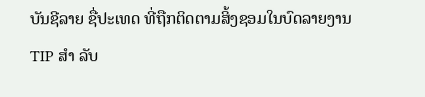ບັນຊີລາຍ ຊື່ປະເທດ ທີ່ຖືກຕິດຕາມສິ້ງຊອມໃນບົດລາຍງານ TIP ສຳ ລັບ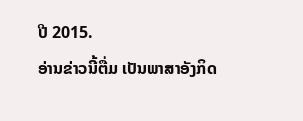ປີ 2015.
ອ່ານຂ່າວນີ້ຕື່ມ ເປັນພາສາອັງກິດ